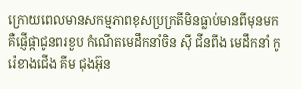ក្រោយពេលមានសកម្មភាពខុសប្រក្រតីមិនធ្លាប់មានពីមុនមក គឺផ្ញើផ្កាជូនពរខួប កំណើតមេដឹកនាំចិន ស៊ី ជីនពីង មេដឹកនាំ កូរ៉េខាងជើង គីម ជុងអ៊ុន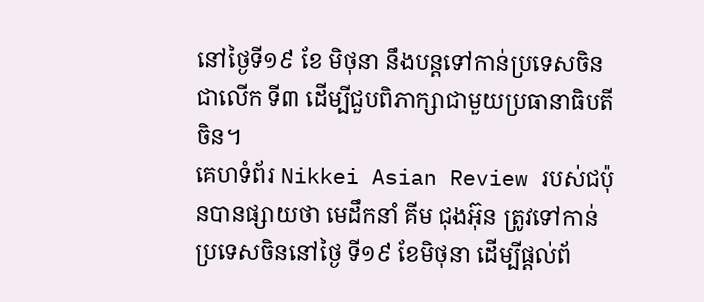នៅថ្ងៃទី១៩ ខែ មិថុនា នឹងបន្តទៅកាន់ប្រទេសចិនជាលើក ទី៣ ដើម្បីជួបពិភាក្សាជាមួយប្រធានាធិបតី ចិន។
គេហទំព័រ Nikkei Asian Review របស់ជប៉ុនបានផ្សាយថា មេដឹកនាំ គីម ជុងអ៊ុន ត្រូវទៅកាន់ប្រទេសចិននៅថ្ងៃ ទី១៩ ខែមិថុនា ដើម្បីផ្តល់ព័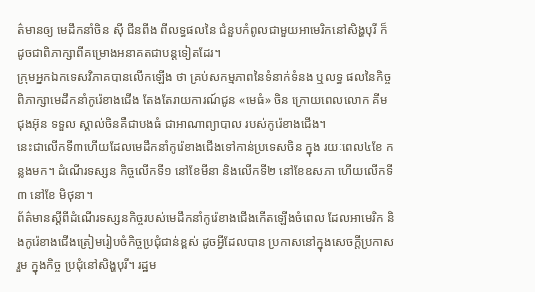ត៌មានឲ្យ មេដឹកនាំចិន ស៊ី ជីនពីង ពីលទ្ធផលនៃ ជំនួបកំពូលជាមួយអាមេរិកនៅសិង្ហបុរី ក៏ ដូចជាពិភាក្សាពីគម្រោងអនាគតជាបន្តទៀតដែរ។
ក្រុមអ្នកឯកទេសវិភាគបានលើកឡើង ថា គ្រប់សកម្មភាពនៃទំនាក់ទំនង ឬលទ្ធ ផលនៃកិច្ចពិភាក្សាមេដឹកនាំកូរ៉េខាងជើង តែងតែរាយការណ៍ជូន «មេធំ» ចិន ក្រោយពេលលោក គីម ជុងអ៊ុន ទទួល ស្គាល់ចិនគឺជាបងធំ ជាអាណាព្យាបាល របស់កូរ៉េខាងជើង។
នេះជាលើកទី៣ហើយដែលមេដឹកនាំកូរ៉េខាងជើងទៅកាន់ប្រទេសចិន ក្នុង រយៈពេល៤ខែ កន្លងមក។ ដំណើរទស្សន កិច្ចលើកទី១ នៅខែមីនា និងលើកទី២ នៅខែឧសភា ហើយលើកទី៣ នៅខែ មិថុនា។
ព័ត៌មានស្តីពីដំណើរទស្សនកិច្ចរបស់មេដឹកនាំកូរ៉េខាងជើងកើតឡើងចំពេល ដែលអាមេរិក និងកូរ៉េខាងជើងត្រៀមរៀបចំកិច្ចប្រជុំជាន់ខ្ពស់ ដូចអ្វីដែលបាន ប្រកាសនៅក្នុងសេចក្តីប្រកាសរួម ក្នុងកិច្ច ប្រជុំនៅសិង្ហបុរី។ រដ្ឋម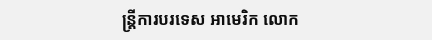ន្ត្រីការបរទេស អាមេរិក លោក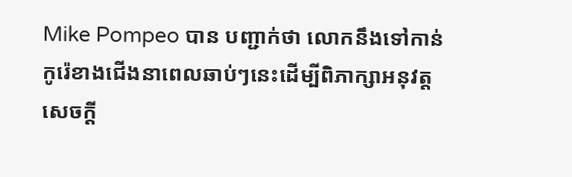Mike Pompeo បាន បញ្ជាក់ថា លោកនឹងទៅកាន់កូរ៉េខាងជើងនាពេលឆាប់ៗនេះដើម្បីពិភាក្សាអនុវត្ត សេចក្តី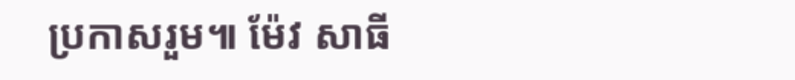ប្រកាសរួម៕ ម៉ែវ សាធី